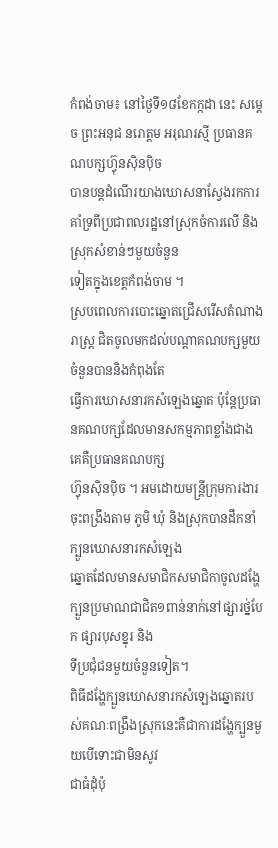កំពង់ចាម៖ នៅថ្ងៃទី១៨ខែកក្កដា នេះ សម្តេច ព្រះអនុជ នរោត្តម អរុណរស្មី ប្រធានគណបក្សហ៊្វុនស៊ិនប៉ិច
បានបន្តដំណើរយាងឃោសនាស្វែងរកការគាំទ្រពីប្រជាពលរដ្ឋនៅស្រុកចំការលើ និងស្រុកសំខាន់ៗមួយចំនួន
ទៀតក្នុងខេត្តកំពង់ចាម ។
ស្របពេលការបោះឆ្នោតជ្រើសរើសតំណាងរាស្ដ្រ ជិតចូលមកដល់បណ្ដាគណបក្សមួយ ចំនួនបាននិងកំពុងតែ
ធ្វើការឃោសនារកសំឡេងឆ្នោត ប៉ុន្ដែប្រធានគណបក្សដែលមានសកម្មភាពខ្លាំងជាងគេគឺប្រធានគណបក្ស
ហ្វ៊ុនស៊ិនប៉ិច ។ អមដោយមន្ដ្រីក្រុមការងារចុះពង្រឹងតាម ភូមិ ឃុំ និងស្រុកបានដឹកនាំក្បួនឃោសនារកសំឡេង
ឆ្នោតដែលមានសមាជិកសមាជិកាចូលដង្ហែក្បួនប្រមាណជាជិត១ពាន់នាក់នៅផ្សារថ្ន់បែក ផ្សារបុសខ្នុរ និង
ទីប្រជុំជនមួយចំនួនទៀត។
ពិធីដង្ហែក្បួនឃោសនារកសំឡេងឆ្នោតរបស់គណៈពង្រឹងស្រុកនេះគឺជាការដង្ហែក្បួនមួយបើទោះជាមិនសូវ
ជាធំដុំប៉ុ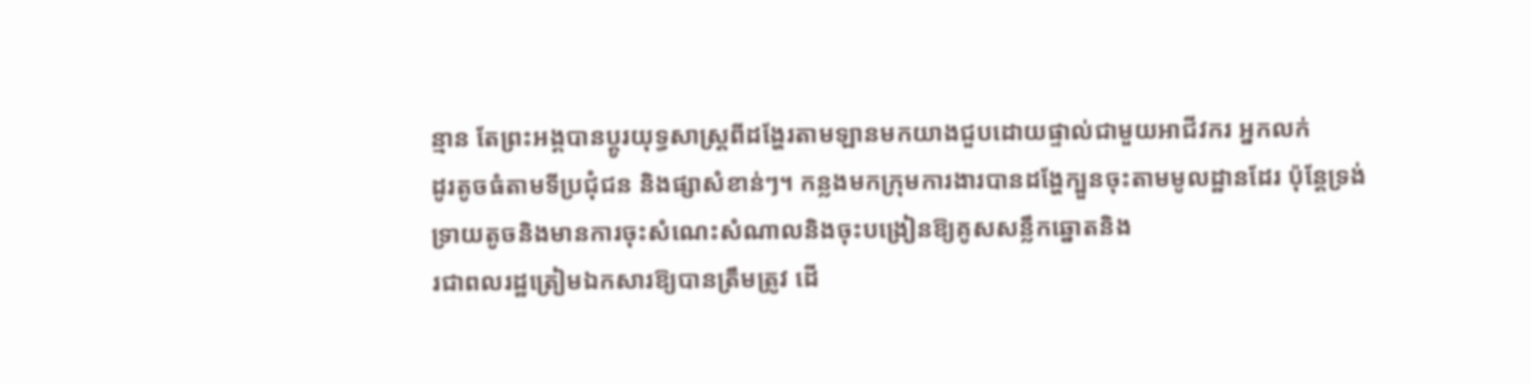ន្មាន តែព្រះអង្គបានប្តូរយុទ្ធសាស្រ្តពីដង្ហែរតាមឡានមកយាងជួបដោយផ្ទាល់ជាមួយអាជីវករ អ្នកលក់
ដូរតូចធំតាមទីប្រជុំជន និងផ្សាសំខាន់ៗ។ កន្លងមកក្រុមការងារបានដង្ហែក្បួនចុះតាមមូលដ្ឋានដែរ ប៉ុន្ដែទ្រង់
ទ្រាយតូចនិងមានការចុះសំណេះសំណាលនិងចុះបង្រៀនឱ្យគូសសន្លឹកឆ្នោតនិង
រជាពលរដ្ឋត្រៀមឯកសារឱ្យបានត្រឹមត្រូវ ដើ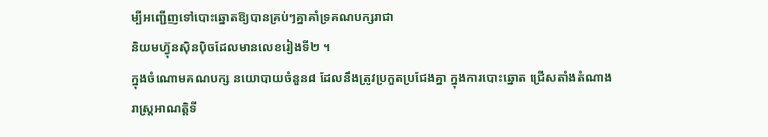ម្បីអញ្ជើញទៅបោះឆ្នោតឱ្យបានគ្រប់ៗគ្នាគាំទ្រគណបក្សរាជា
និយមហ៊្វុនស៊ិនប៉ិចដែលមានលេខរៀងទី២ ។
ក្នុងចំណោមគណបក្ស នយោបាយចំនួន៨ ដែលនឹងត្រូវប្រកួតប្រជែងគ្នា ក្នុងការបោះឆ្នោត ជ្រើសតាំងតំណាង
រាស្ត្រអាណត្តិទី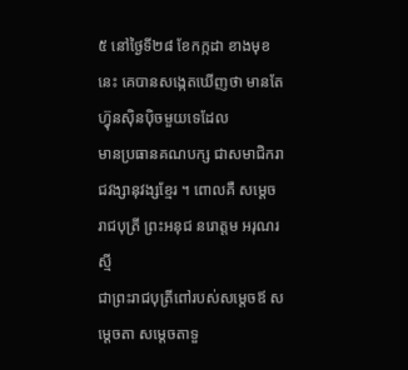៥ នៅថ្ងៃទី២៨ ខែកក្កដា ខាងមុខនេះ គេបានសង្កេតឃើញថា មានតែហ្វ៊ុនស៊ិនប៉ិចមួយទេដែល
មានប្រធានគណបក្ស ជាសមាជិករាជវង្សានុវង្សខ្មែរ ។ ពោលគឺ សម្តេចរាជបុត្រី ព្រះអនុជ នរោត្តម អរុណរស្មី
ជាព្រះរាជបុត្រីពៅរបស់សម្តេចឪ សម្តេចតា សម្តេចតាទួ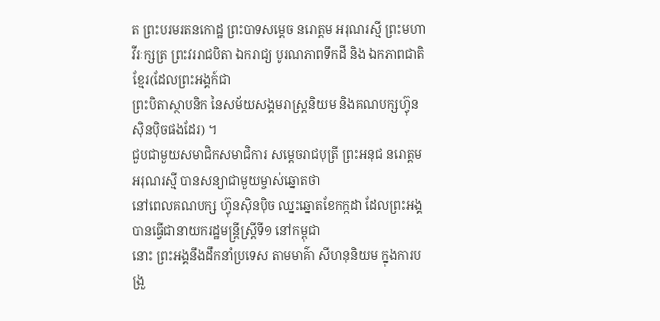ត ព្រះបរមរតនកោដ្ឋ ព្រះបាទសម្តេច នរោត្តម អរុណរស្មី ព្រះមហាវីរៈក្សត្រ ព្រះវររាជបិតា ឯករាជ្យ បូរណភាពទឹកដី និង ឯកភាពជាតិខ្មែរ(ដែលព្រះអង្គក៍ជា
ព្រះបិតាស្ថាបនិក នៃសម័យសង្គមរាស្ត្រនិយម និងគណបក្សហ្វ៊ុនស៊ិនប៉ិចផងដែរ) ។
ជួបជាមួយសមាជិកសមាជិការ សម្តេចរាជបុត្រី ព្រះអនុជ នរោត្តម អរុណរស្មី បានសន្យាជាមួយម្ចាស់ឆ្នោតថា
នៅពេលគណបក្ស ហ្វ៊ុនស៊ិនប៉ិច ឈ្នះឆ្នោតខែកក្កដា ដែលព្រះអង្គបានធ្វើជានាយករដ្ឋមន្ត្រីស្ត្រីទី១ នៅកម្ពុជា
នោះ ព្រះអង្គនឹងដឹកនាំប្រទេស តាមមាគ៌ា សីហនុនិយម ក្នុងការបង្រួ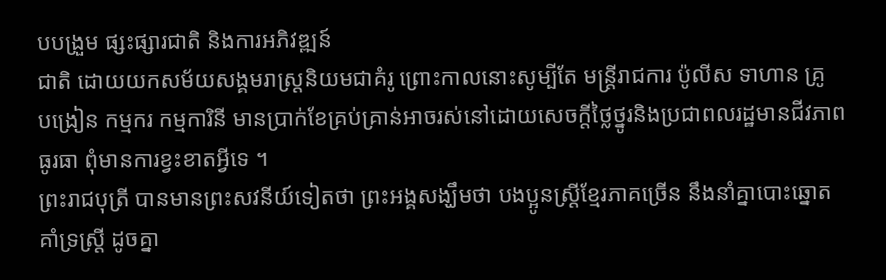បបង្រួម ផ្សះផ្សារជាតិ និងការអភិវឌ្ឍន៍
ជាតិ ដោយយកសម័យសង្គមរាស្ត្រនិយមជាគំរូ ព្រោះកាលនោះសូម្បីតែ មន្ត្រីរាជការ ប៉ូលីស ទាហាន គ្រូ
បង្រៀន កម្មករ កម្មការិនី មានប្រាក់ខែគ្រប់គ្រាន់អាចរស់នៅដោយសេចក្តីថ្លៃថ្នូរនិងប្រជាពលរដ្ឋមានជីវភាព
ធូរធា ពុំមានការខ្វះខាតអ្វីទេ ។
ព្រះរាជបុត្រី បានមានព្រះសវនីយ៍ទៀតថា ព្រះអង្គសង្ឃឹមថា បងប្អូនស្ត្រីខ្មែរភាគច្រើន នឹងនាំគ្នាបោះឆ្នោត
គាំទ្រស្ត្រី ដូចគ្នា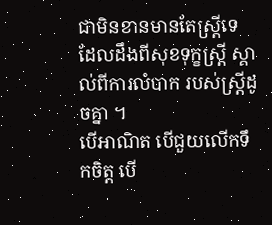ជាមិនខានមានតែស្ត្រីទេ ដែលដឹងពីសុខទុក្ខស្ត្រី ស្គាល់ពីការលំបាក របស់ស្ត្រីដូចគ្នា ។
បើអាណិត បើជួយលើកទឹកចិត្ត បើ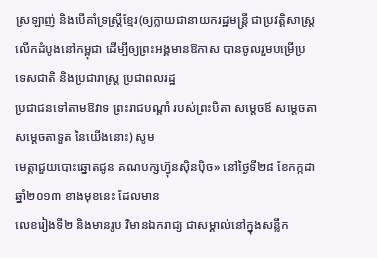ស្រឡាញ់ និងបើគាំទ្រស្ត្រីខ្មែរ(ឲ្យក្លាយជានាយករដ្ឋមន្ត្រី ជាប្រវត្តិសាស្ត្រ
លើកដំបូងនៅកម្ពុជា ដើម្បីឲ្យព្រះអង្គមានឱកាស បានចូលរួមបម្រើប្រទេសជាតិ និងប្រជារាស្រ្ត ប្រជាពលរដ្ឋ
ប្រជាជនទៅតាមឱវាទ ព្រះរាជបណ្តាំ របស់ព្រះបិតា សម្តេចឪ សម្តេចតា សម្តេចតាទួត នៃយើងនោះ) សូម
មេត្តាជួយបោះឆ្នោតជូន គណបក្សហ្វ៊ុនស៊ិនប៉ិច» នៅថ្ងៃទី២៨ ខែកក្កដា ឆ្នាំ២០១៣ ខាងមុខនេះ ដែលមាន
លេខរៀងទី២ និងមានរូប វិមានឯករាជ្យ ជាសម្គាល់នៅក្នុងសន្លឹក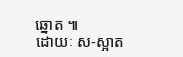ឆ្នោត ៕
ដោយៈ ស-ស្អាត